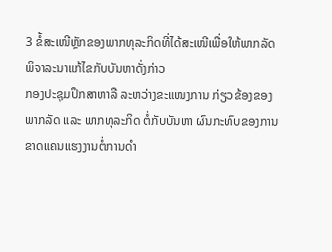3 ຂໍ້ສະເໜີຫຼັກຂອງພາກທຸລະກິດທີ່ໄດ້ສະເໜີເພື່ອໃຫ້ພາກລັດພິຈາລະນາແກ້ໄຂກັບບັນຫາດັ່ງກ່າວ
ກອງປະຊຸມປຶກສາຫາລື ລະຫວ່າງຂະແໜງການ ກ່ຽວຂ້ອງຂອງພາກລັດ ແລະ ພາກທຸລະກິດ ຕໍ່ກັບບັນຫາ ຜົນກະທົບຂອງການຂາດແຄນແຮງງານຕໍ່ການດຳ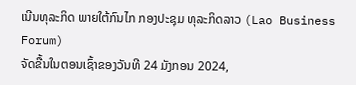ເນີນທຸລະກິດ ພາຍໃຕ້ກົນໄກ ກອງປະຊຸມ ທຸລະກິດລາວ (Lao Business Forum)
ຈັດຂື້ນໃນຕອນເຊົ້າຂອງວັນທີ 24 ມັງກອນ 2024,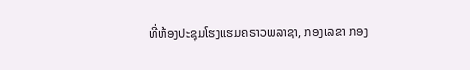ທີ່ຫ້ອງປະຊຸມໂຮງແຮມຄຣາວພລາຊາ, ກອງເລຂາ ກອງ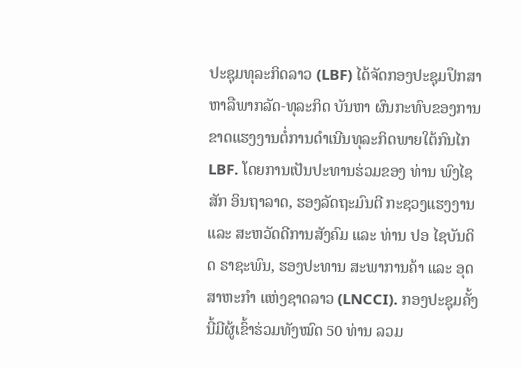ປະຊຸມທຸລະກິດລາວ (LBF) ໄດ້ຈັດກອງປະຊຸມປຶກສາຫາລືພາກລັດ-ທຸລະກິດ ບັນຫາ ຜົນກະທົບຂອງການຂາດແຮງງານຕໍ່ການດຳເນີນທຸລະກິດພາຍໃຕ້ກົນໄກ LBF. ໂດຍການເປັນປະທານຮ່ວມຂອງ ທ່ານ ພົງໄຊສັກ ອິນຖາລາດ, ຮອງລັດຖະມົນຕີ ກະຊວງແຮງງານ ແລະ ສະຫວັດດີການສັງຄົມ ແລະ ທ່ານ ປອ ໄຊບັນດິດ ຣາຊະພົນ, ຮອງປະທານ ສະພາການຄ້າ ແລະ ອຸດສາຫະກຳ ແຫ່ງຊາດລາວ (LNCCI). ກອງປະຊຸມຄັ້ງນີ້ມີຜູ້ເຂົ້າຮ່ວມທັງໝົດ 50 ທ່ານ ລວມ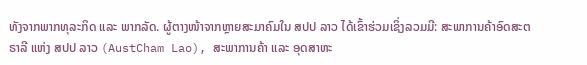ທັງຈາກພາກທຸລະກິດ ແລະ ພາກລັດ. ຜູ້ຕາງໜ້າຈາກຫຼາຍສະມາຄົມໃນ ສປປ ລາວ ໄດ້ເຂົ້າຮ່ວມເຊິ່ງລວມມີ: ສະພາການຄ້າອົດສະຕຣາລີ ແຫ່ງ ສປປ ລາວ (AustCham Lao), ສະພາການຄ້າ ແລະ ອຸດສາຫະ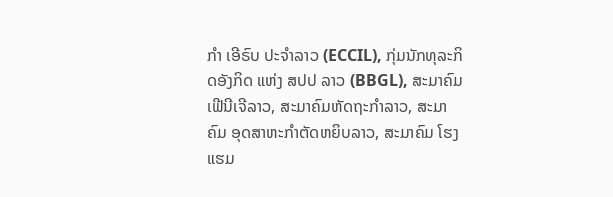ກຳ ເອີຣົບ ປະຈຳລາວ (ECCIL), ກຸ່ມນັກທຸລະກິດອັງກິດ ແຫ່ງ ສປປ ລາວ (BBGL), ສະມາຄົມ ເຟີນີເຈີລາວ, ສະມາຄົມຫັດຖະກຳລາວ, ສະມາຄົມ ອຸດສາຫະກຳຕັດຫຍິບລາວ, ສະມາຄົມ ໂຮງແຮມ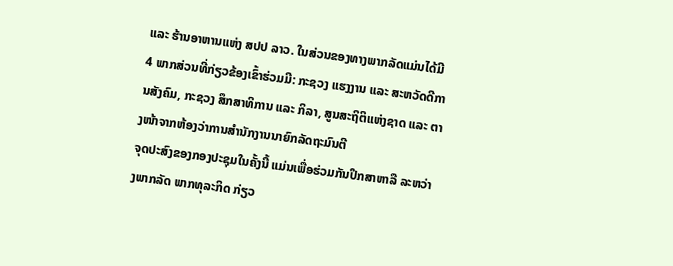ແລະ ຮ້ານອາຫານແຫ່ງ ສປປ ລາວ. ໃນສ່ວນຂອງທາງພາກລັດແມ່ນໄດ້ມີ 4 ພາກສ່ວນທີ່ກ່ຽວຂ້ອງເຂົ້າຮ່ວມມີ: ກະຊວງ ແຮງງານ ແລະ ສະຫວັດດີການສັງຄົມ, ກະຊວງ ສຶກສາທິການ ແລະ ກິລາ, ສູນສະຖິຕິແຫ່ງຊາດ ແລະ ຕາງໜ້າຈາກຫ້ອງວ່າການສໍານັກງານນາຍົກລັດຖະມົນຕີ
ຈຸດປະສົງຂອງກອງປະຊຸມໃນຄັ້ງນີ້ ແມ່ນເພື່ອຮ່ວມກັນປຶກສາຫາລື ລະຫວ່າງພາກລັດ ພາກທຸລະກິດ ກ່ຽວ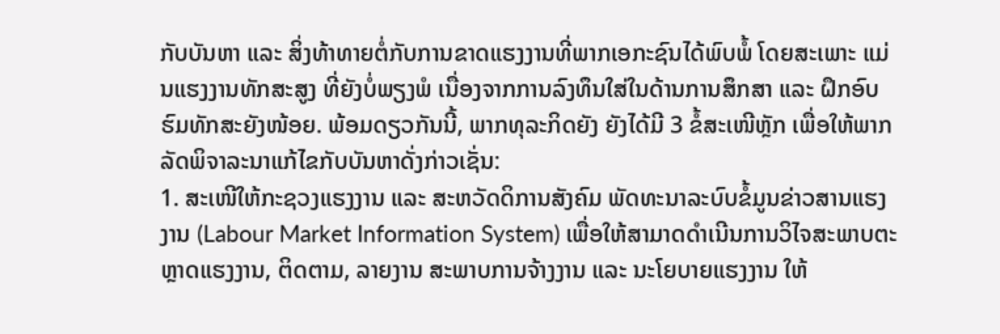ກັບບັນຫາ ແລະ ສິ່ງທ້າທາຍຕໍ່ກັບການຂາດແຮງງານທີ່ພາກເອກະຊົນໄດ້ພົບພໍ້ ໂດຍສະເພາະ ແມ່ນແຮງງານທັກສະສູງ ທີ່ຍັງບໍ່ພຽງພໍ ເນື່ອງຈາກການລົງທຶນໃສ່ໃນດ້ານການສຶກສາ ແລະ ຝຶກອົບຮົມທັກສະຍັງໜ້ອຍ. ພ້ອມດຽວກັນນີ້, ພາກທຸລະກິດຍັງ ຍັງໄດ້ມີ 3 ຂໍ້ສະເໜີຫຼັກ ເພື່ອໃຫ້ພາກລັດພິຈາລະນາແກ້ໄຂກັບບັນຫາດັ່ງກ່າວເຊັ່ນ:
1. ສະເໜີໃຫ້ກະຊວງແຮງງານ ແລະ ສະຫວັດດິການສັງຄົມ ພັດທະນາລະບົບຂໍ້ມູນຂ່າວສານແຮງງານ (Labour Market Information System) ເພື່ອໃຫ້ສາມາດດໍາເນີນການວິໄຈສະພາບຕະຫຼາດແຮງງານ, ຕິດຕາມ, ລາຍງານ ສະພາບການຈ້າງງານ ແລະ ນະໂຍບາຍແຮງງານ ໃຫ້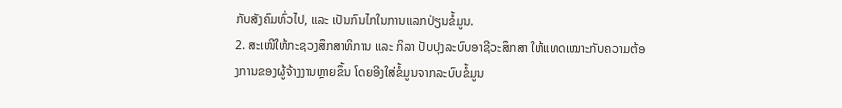ກັບສັງຄົມທົ່ວໄປ, ແລະ ເປັນກົນໄກໃນການແລກປ່ຽນຂໍ້ມູນ.
2. ສະເໜີໃຫ້ກະຊວງສຶກສາທິການ ແລະ ກິລາ ປັບປຸງລະບົບອາຊີວະສຶກສາ ໃຫ້ແທດເໝາະກັບຄວາມຕ້ອງການຂອງຜູ້ຈ້າງງານຫຼາຍຂຶ້ນ ໂດຍອີງໃສ່ຂໍ້ມູນຈາກລະບົບຂໍ້ມູນ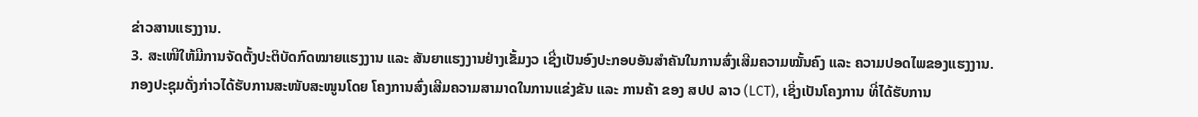ຂ່າວສານແຮງງານ.
3. ສະເໜີໃຫ້ມີການຈັດຕັ້ງປະຕິບັດກົດໝາຍແຮງງານ ແລະ ສັນຍາແຮງງານຢ່າງເຂັ້ມງວ ເຊີ່ງເປັນອົງປະກອບອັນສຳຄັນໃນການສົ່ງເສີມຄວາມໝັ້ນຄົງ ແລະ ຄວາມປອດໄພຂອງແຮງງານ.
ກອງປະຊຸມດັ່ງກ່າວໄດ້ຮັບການສະໜັບສະໜູນໂດຍ ໂຄງການສົ່ງເສີມຄວາມສາມາດໃນການແຂ່ງຂັນ ແລະ ການຄ້າ ຂອງ ສປປ ລາວ (LCT), ເຊິ່ງເປັນໂຄງການ ທີ່ໄດ້ຮັບການ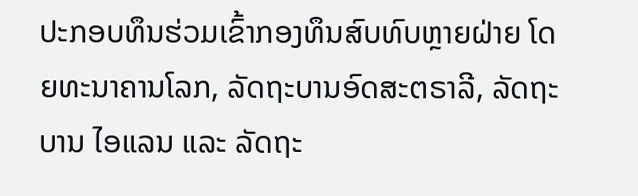ປະກອບທຶນຮ່ວມເຂົ້າກອງທຶນສົບທົບຫຼາຍຝ່າຍ ໂດຍທະນາຄານໂລກ, ລັດຖະບານອົດສະຕຣາລີ, ລັດຖະບານ ໄອແລນ ແລະ ລັດຖະ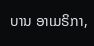ບານ ອາເມຣິກາ,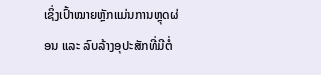ເຊິ່ງເປົ້າໝາຍຫຼັກແມ່ນການຫຼຸດຜ່ອນ ແລະ ລົບລ້າງອຸປະສັກທີ່ມີຕໍ່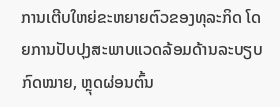ການເຕີບໃຫຍ່ຂະຫຍາຍຕົວຂອງທຸລະກິດ ໂດຍການປັບປຸງສະພາບແວດລ້ອມດ້ານລະບຽບກົດໝາຍ, ຫຼຸດຜ່ອນຕົ້ນ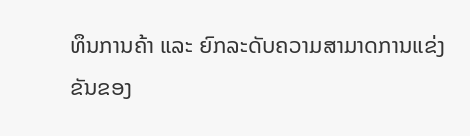ທຶນການຄ້າ ແລະ ຍົກລະດັບຄວາມສາມາດການແຂ່ງຂັນຂອງ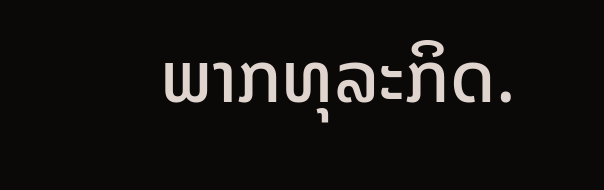ພາກທຸລະກິດ.